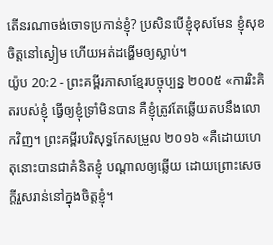តើនរណាចង់ចោទប្រកាន់ខ្ញុំ? ប្រសិនបើខ្ញុំខុសមែន ខ្ញុំសុខចិត្តនៅស្ងៀម ហើយអត់ដង្ហើមឲ្យស្លាប់។
យ៉ូប 20:2 - ព្រះគម្ពីរភាសាខ្មែរបច្ចុប្បន្ន ២០០៥ «ការរិះគិតរបស់ខ្ញុំ ធ្វើឲ្យខ្ញុំទ្រាំមិនបាន គឺខ្ញុំត្រូវតែឆ្លើយតបនឹងលោកវិញ។ ព្រះគម្ពីរបរិសុទ្ធកែសម្រួល ២០១៦ «គឺដោយហេតុនោះបានជាគំនិតខ្ញុំ បណ្ដាលឲ្យឆ្លើយ ដោយព្រោះសេចក្ដីរួសរាន់នៅក្នុងចិត្តខ្ញុំ។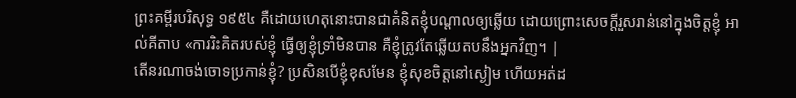ព្រះគម្ពីរបរិសុទ្ធ ១៩៥៤ គឺដោយហេតុនោះបានជាគំនិតខ្ញុំបណ្តាលឲ្យឆ្លើយ ដោយព្រោះសេចក្ដីរួសរាន់នៅក្នុងចិត្តខ្ញុំ អាល់គីតាប «ការរិះគិតរបស់ខ្ញុំ ធ្វើឲ្យខ្ញុំទ្រាំមិនបាន គឺខ្ញុំត្រូវតែឆ្លើយតបនឹងអ្នកវិញ។ |
តើនរណាចង់ចោទប្រកាន់ខ្ញុំ? ប្រសិនបើខ្ញុំខុសមែន ខ្ញុំសុខចិត្តនៅស្ងៀម ហើយអត់ដ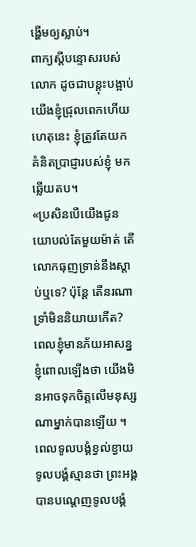ង្ហើមឲ្យស្លាប់។
ពាក្យស្ដីបន្ទោសរបស់លោក ដូចជាបន្តុះបង្អាប់យើងខ្ញុំជ្រុលពេកហើយ ហេតុនេះ ខ្ញុំត្រូវតែយកគំនិតប្រាជ្ញារបស់ខ្ញុំ មកឆ្លើយតប។
«ប្រសិនបើយើងជូនយោបល់តែមួយម៉ាត់ តើលោកធុញទ្រាន់នឹងស្ដាប់ឬទេ? ប៉ុន្តែ តើនរណាទ្រាំមិននិយាយកើត?
ពេលខ្ញុំមានភ័យអាសន្ន ខ្ញុំពោលឡើងថា យើងមិនអាចទុកចិត្តលើមនុស្ស ណាម្នាក់បានឡើយ ។
ពេលទូលបង្គំខ្វល់ខ្វាយ ទូលបង្គំស្មានថា ព្រះអង្គបានបណ្តេញទូលបង្គំ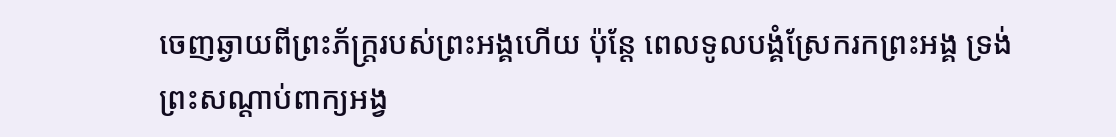ចេញឆ្ងាយពីព្រះភ័ក្ត្ររបស់ព្រះអង្គហើយ ប៉ុន្តែ ពេលទូលបង្គំស្រែករកព្រះអង្គ ទ្រង់ព្រះសណ្ដាប់ពាក្យអង្វ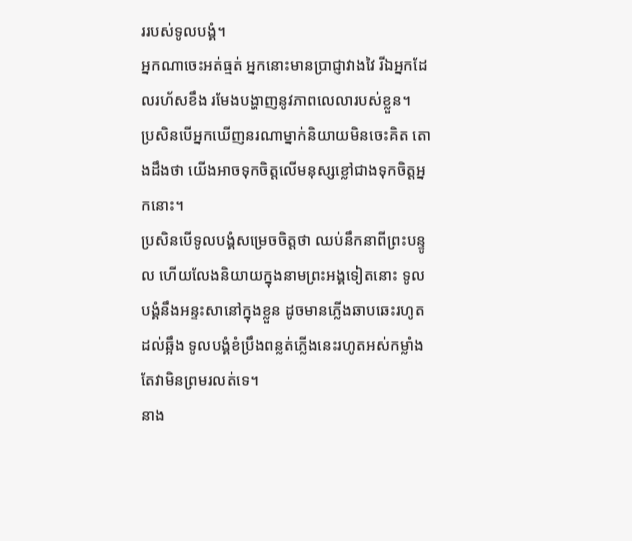ររបស់ទូលបង្គំ។
អ្នកណាចេះអត់ធ្មត់ អ្នកនោះមានប្រាជ្ញាវាងវៃ រីឯអ្នកដែលរហ័សខឹង រមែងបង្ហាញនូវភាពលេលារបស់ខ្លួន។
ប្រសិនបើអ្នកឃើញនរណាម្នាក់និយាយមិនចេះគិត តោងដឹងថា យើងអាចទុកចិត្តលើមនុស្សខ្លៅជាងទុកចិត្តអ្នកនោះ។
ប្រសិនបើទូលបង្គំសម្រេចចិត្តថា ឈប់នឹកនាពីព្រះបន្ទូល ហើយលែងនិយាយក្នុងនាមព្រះអង្គទៀតនោះ ទូលបង្គំនឹងអន្ទះសានៅក្នុងខ្លួន ដូចមានភ្លើងឆាបឆេះរហូតដល់ឆ្អឹង ទូលបង្គំខំប្រឹងពន្លត់ភ្លើងនេះរហូតអស់កម្លាំង តែវាមិនព្រមរលត់ទេ។
នាង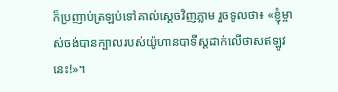ក៏ប្រញាប់ត្រឡប់ទៅគាល់ស្ដេចវិញភ្លាម រួចទូលថា៖ «ខ្ញុំម្ចាស់ចង់បានក្បាលរបស់យ៉ូហានបាទីស្ដដាក់លើថាសឥឡូវនេះ!»។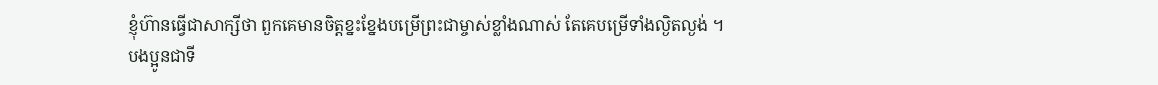ខ្ញុំហ៊ានធ្វើជាសាក្សីថា ពួកគេមានចិត្តខ្នះខ្នែងបម្រើព្រះជាម្ចាស់ខ្លាំងណាស់ តែគេបម្រើទាំងល្ងិតល្ងង់ ។
បងប្អូនជាទី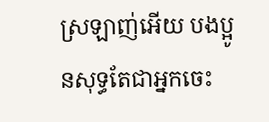ស្រឡាញ់អើយ បងប្អូនសុទ្ធតែជាអ្នកចេះ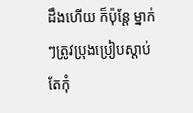ដឹងហើយ ក៏ប៉ុន្តែ ម្នាក់ៗត្រូវប្រុងប្រៀបស្ដាប់ តែកុំ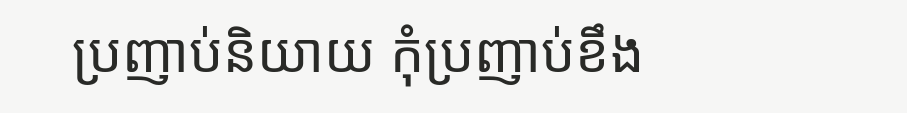ប្រញាប់និយាយ កុំប្រញាប់ខឹង